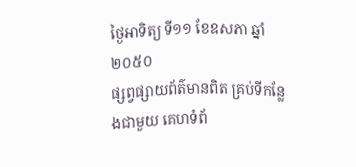ថ្ងៃអាទិត្យ ទី១១ ខែឧសភា ឆ្នាំ២០៥០
ផ្សព្វផ្សាយព័ត៌មានពិត គ្រប់ទីកន្លែងជាមួយ គេហទំព័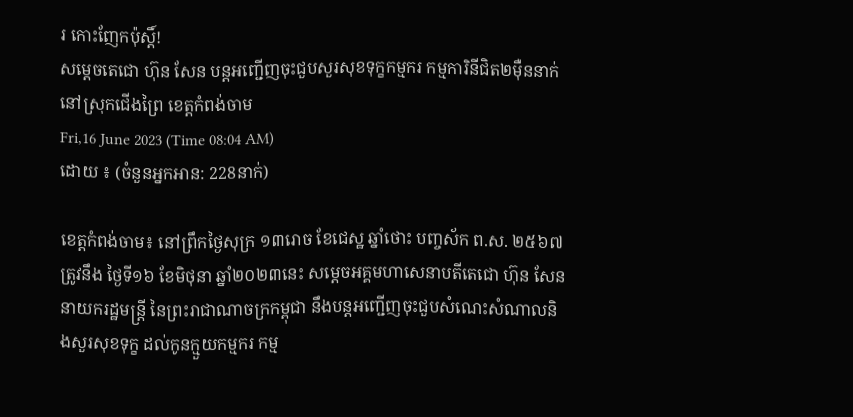រ កោះញែកប៉ុស្តិ៍!
សម្តេចតេជោ ហ៊ុន សែន បន្តអញ្ជើញចុះជួបសួរសុខទុក្ខកម្មករ កម្មការិនីជិត២ម៉ឺននាក់ នៅស្រុកជើងព្រៃ ខេត្តកំពង់ចាម
Fri,16 June 2023 (Time 08:04 AM)
ដោយ ៖ (ចំនួនអ្នកអាន: 228នាក់)

ខេត្តកំពង់ចាម៖ នៅព្រឹកថ្ងៃសុក្រ ១៣រោច ខែជេស្ឋ ឆ្នាំថោះ បញ្ចស័ក ព.ស. ២៥៦៧ ត្រូវនឹង ថ្ងៃទី១៦ ខែមិថុនា ឆ្នាំ២០២៣នេះ សម្តេចអគ្គមហាសេនាបតីតេជោ ហ៊ុន សែន នាយករដ្ឋមន្ត្រី នៃព្រះរាជាណាចក្រកម្ពុជា នឹងបន្តអញ្ជើញចុះជួបសំណេះសំណាលនិងសួរសុខទុក្ខ ដល់កូនក្មួយកម្មករ កម្ម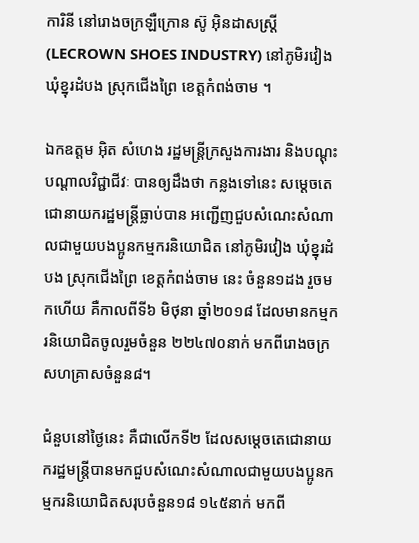ការិនី នៅរោងចក្រឡឺក្រោន ស៊ូ អ៊ិនដាសស្ត្រី (LECROWN SHOES INDUSTRY) នៅភូមិរវៀង ឃុំខ្នុរដំបង ស្រុកជើងព្រៃ ខេត្តកំពង់ចាម ។

ឯកឧត្តម អ៊ិត សំហេង រដ្ឋមន្ត្រីក្រសួងការងារ និងបណ្ដុះបណ្ដាលវិជ្ជាជីវៈ បានឲ្យដឹងថា កន្លងទៅនេះ សម្តេចតេជោនាយករដ្ឋមន្ត្រីធ្លាប់បាន អញ្ជើញជួបសំណេះសំណាលជាមួយបងប្អូនកម្មករនិយោជិត នៅភូមិរវៀង ឃុំខ្នុរដំបង ស្រុកជើងព្រៃ ខេត្តកំពង់ចាម នេះ ចំនួន១ដង រួចមកហើយ គឺកាលពីទី៦ មិថុនា ឆ្នាំ២០១៨ ដែលមានកម្មករនិយោជិតចូលរួមចំនួន ២២៤៧០នាក់ មកពីរោងចក្រ សហគ្រាសចំនួន៨។

ជំនួបនៅថ្ងៃនេះ គឺជាលើកទី២ ដែលសម្តេចតេជោនាយករដ្ឋមន្ត្រីបានមកជួបសំណេះសំណាលជាមួយបងប្អូនកម្មករនិយោជិតសរុបចំនួន១៨ ១៤៥នាក់ មកពី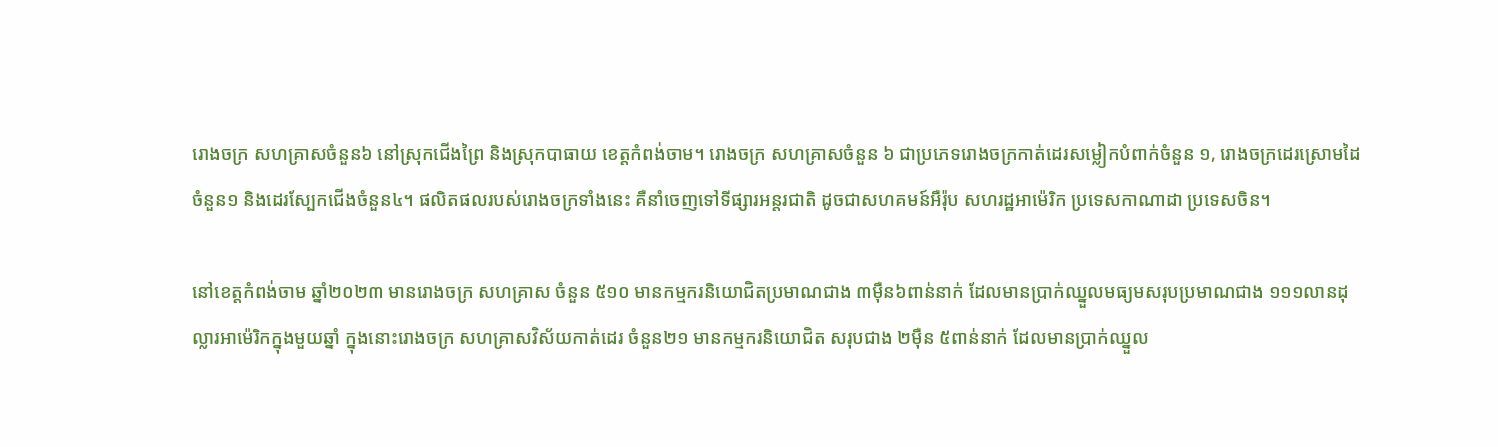រោងចក្រ សហគ្រាសចំនួន៦ នៅស្រុកជើងព្រៃ និងស្រុកបាធាយ ខេត្តកំពង់ចាម។ រោងចក្រ សហគ្រាសចំនួន ៦ ជាប្រភេទរោងចក្រកាត់ដេរសម្លៀកបំពាក់ចំនួន ១, រោងចក្រដេរស្រោមដៃចំនួន១ និងដេរស្បែកជើងចំនួន៤។ ផលិតផលរបស់រោងចក្រទាំងនេះ គឺនាំចេញទៅទីផ្សារអន្តរជាតិ ដូចជាសហគមន៍អឺរ៉ុប សហរដ្ឋអាម៉េរិក ប្រទេសកាណាដា ប្រទេសចិន។

នៅខេត្តកំពង់ចាម ឆ្នាំ២០២៣ មានរោងចក្រ សហគ្រាស ចំនួន ៥១០ មានកម្មករនិយោជិតប្រមាណជាង ៣ម៉ឺន៦ពាន់នាក់ ដែលមានប្រាក់ឈ្នួលមធ្យមសរុបប្រមាណជាង ១១១លានដុល្លារអាម៉េរិកក្នុងមួយឆ្នាំ ក្នុងនោះរោងចក្រ សហគ្រាសវិស័យកាត់ដេរ ចំនួន២១ មានកម្មករនិយោជិត សរុបជាង ២ម៉ឺន ៥ពាន់នាក់ ដែលមានប្រាក់ឈ្នួល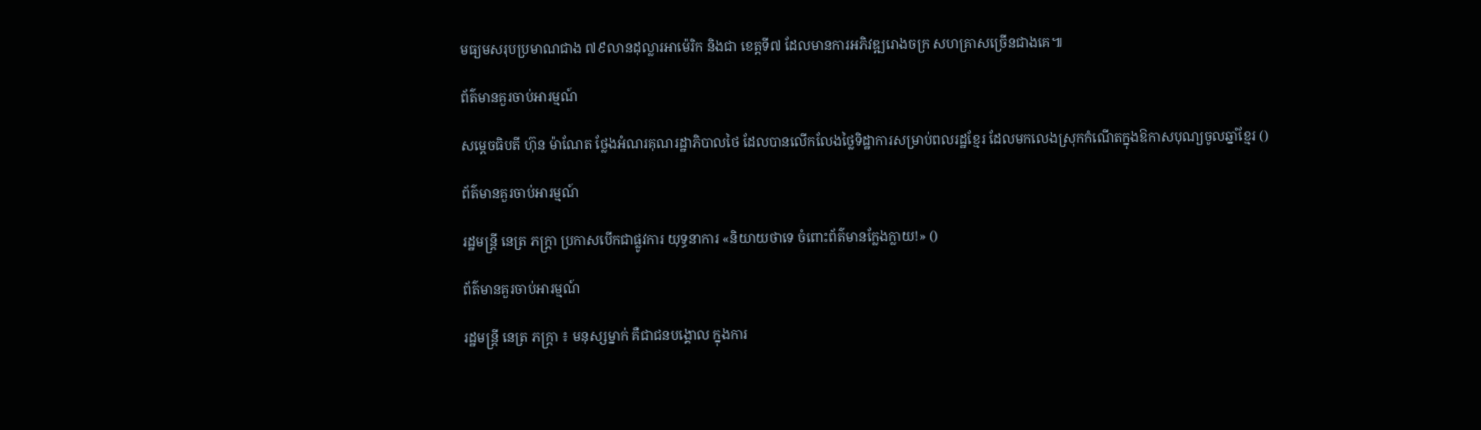មធ្យមសរុបប្រមាណជាង ៧៩លានដុល្លារអាម៉េរិក និងជា ខេត្តទី៧ ដែលមានការអភិវឌ្ឍរោងចក្រ សហគ្រាសច្រើនជាងគេ៕

ព័ត៌មានគួរចាប់អារម្មណ៍

សម្ដេចធិបតី ហ៊ុន ម៉ាណែត ថ្លែងអំណរគុណរដ្ឋាភិបាលថៃ ដែលបានលើកលែងថ្លៃទិដ្ឋាការសម្រាប់ពលរដ្ឋខ្មែរ ដែលមកលេងស្រុកកំណើតក្នុងឱកាសបុណ្យចូលឆ្នាំខ្មែរ ()

ព័ត៌មានគួរចាប់អារម្មណ៍

រដ្ឋមន្ត្រី នេត្រ ភក្ត្រា ប្រកាសបើកជាផ្លូវការ យុទ្ធនាការ «និយាយថាទេ ចំពោះព័ត៌មានក្លែងក្លាយ!» ()

ព័ត៌មានគួរចាប់អារម្មណ៍

រដ្ឋមន្ត្រី នេត្រ ភក្ត្រា ៖ មនុស្សម្នាក់ គឺជាជនបង្គោល ក្នុងការ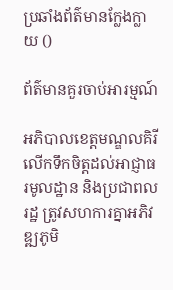ប្រឆាំងព័ត៌មានក្លែងក្លាយ ()

ព័ត៌មានគួរចាប់អារម្មណ៍

អភិបាលខេត្តមណ្ឌលគិរី លើកទឹកចិត្តដល់អាជ្ញាធរមូលដ្ឋាន និងប្រជាពលរដ្ឋ ត្រូវសហការគ្នាអភិវឌ្ឍភូមិ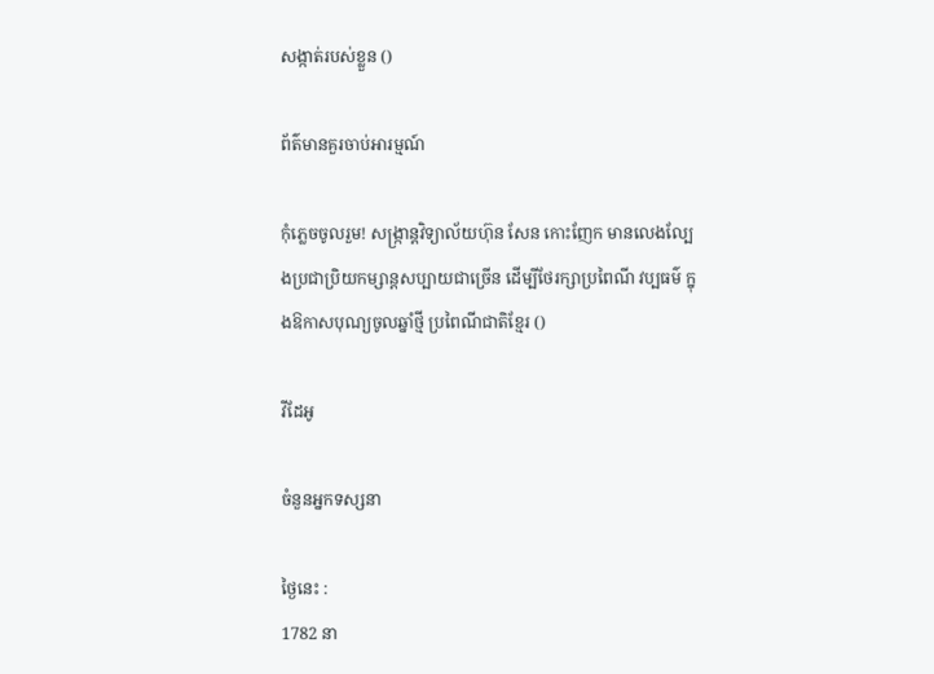សង្កាត់របស់ខ្លួន ()

ព័ត៌មានគួរចាប់អារម្មណ៍

កុំភ្លេចចូលរួម! សង្ក្រាន្តវិទ្យាល័យហ៊ុន សែន កោះញែក មានលេងល្បែងប្រជាប្រិយកម្សាន្តសប្បាយជាច្រើន ដើម្បីថែរក្សាប្រពៃណី វប្បធម៌ ក្នុងឱកាសបុណ្យចូលឆ្នាំថ្មី ប្រពៃណីជាតិខ្មែរ ()

វីដែអូ

ចំនួនអ្នកទស្សនា

ថ្ងៃនេះ :
1782 នា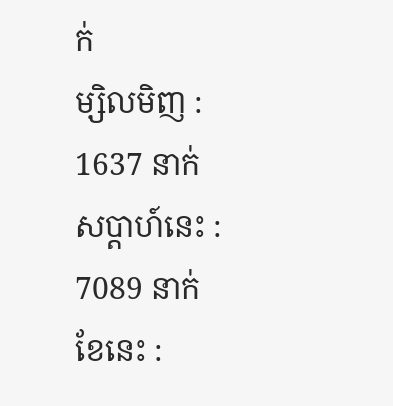ក់
ម្សិលមិញ :
1637 នាក់
សប្តាហ៍នេះ :
7089 នាក់
ខែនេះ :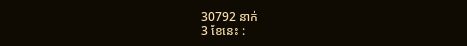30792 នាក់
3 ខែនេះ :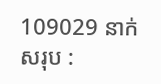109029 នាក់
សរុប :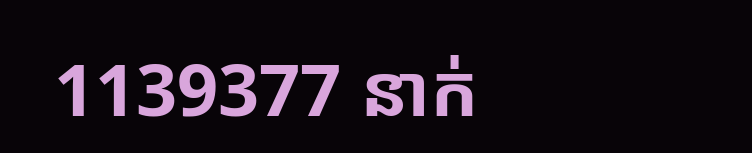1139377 នាក់